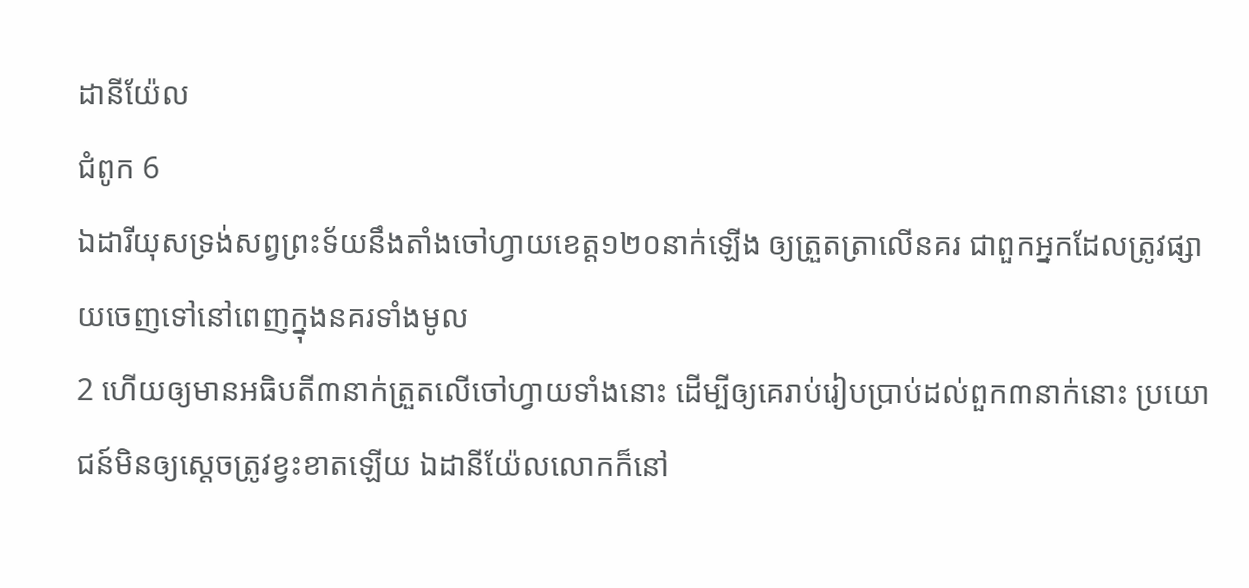ដានីយ៉ែល
ជំពូក 6
ឯដារីយុសទ្រង់សព្វព្រះទ័យនឹងតាំងចៅហ្វាយខេត្ត១២០នាក់ឡើង ឲ្យត្រួតត្រាលើនគរ ជាពួកអ្នកដែលត្រូវផ្សាយចេញទៅនៅពេញក្នុងនគរទាំងមូល
2 ហើយឲ្យមានអធិបតី៣នាក់ត្រួតលើចៅហ្វាយទាំងនោះ ដើម្បីឲ្យគេរាប់រៀបប្រាប់ដល់ពួក៣នាក់នោះ ប្រយោជន៍មិនឲ្យសេ្ដចត្រូវខ្វះខាតឡើយ ឯដានីយ៉ែលលោកក៏នៅ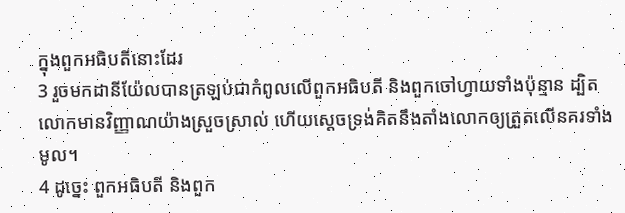ក្នុងពួកអធិបតីនោះដែរ
3 រួចមកដានីយ៉ែលបានត្រឡប់ជាកំពូលលើពួកអធិបតី និងពួកចៅហ្វាយទាំងប៉ុន្មាន ដ្បិតលោកមានវិញ្ញាណយ៉ាងស្រួចស្រាល់ ហើយស្តេចទ្រង់គិតនឹងតាំងលោកឲ្យត្រួតលើនគរទាំងមូល។
4 ដូច្នេះ ពួកអធិបតី និងពួក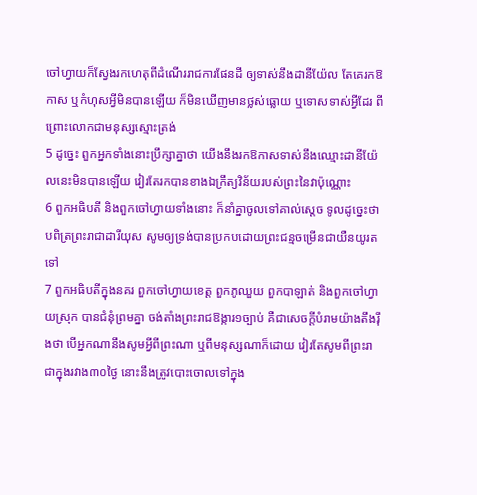ចៅហ្វាយក៏ស្វែងរកហេតុពីដំណើររាជការផែនដី ឲ្យទាស់នឹងដានីយ៉ែល តែគេរកឱកាស ឬកំហុសអ្វីមិនបានឡើយ ក៏មិនឃើញមានថ្លស់ធ្លោយ ឬទោសទាស់អ្វីដែរ ពីព្រោះលោកជាមនុស្សស្មោះត្រង់
5 ដូច្នេះ ពួកអ្នកទាំងនោះប្រឹក្សាគ្នាថា យើងនឹងរកឱកាសទាស់នឹងឈ្មោះដានីយ៉ែលនេះមិនបានឡើយ វៀរតែរកបានខាងឯក្រឹត្យវិន័យរបស់ព្រះនៃវាប៉ុណ្ណោះ
6 ពួកអធិបតី និងពួកចៅហ្វាយទាំងនោះ ក៏នាំគ្នាចូលទៅគាល់ស្តេច ទូលដូច្នេះថា បពិត្រព្រះរាជាដារីយុស សូមឲ្យទ្រង់បានប្រកបដោយព្រះជន្មចម្រើនជាយឺនយូរតទៅ
7 ពួកអធិបតីក្នុងនគរ ពួកចៅហ្វាយខេត្ត ពួកភូឈួយ ពួកបាឡាត់ និងពួកចៅហ្វាយស្រុក បានជំនុំព្រមគ្នា ចង់តាំងព្រះរាជឱង្ការ១ច្បាប់ គឺជាសេចក្ដីបំរាមយ៉ាងតឹងរ៉ឹងថា បើអ្នកណានឹងសូមអ្វីពីព្រះណា ឬពីមនុស្សណាក៏ដោយ វៀរតែសូមពីព្រះរាជាក្នុងរវាង៣០ថ្ងៃ នោះនឹងត្រូវបោះចោលទៅក្នុង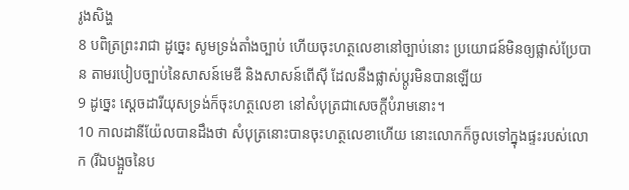រូងសិង្ហ
8 បពិត្រព្រះរាជា ដូច្នេះ សូមទ្រង់តាំងច្បាប់ ហើយចុះហត្ថលេខានៅច្បាប់នោះ ប្រយោជន៍មិនឲ្យផ្លាស់ប្រែបាន តាមរបៀបច្បាប់នៃសាសន៍មេឌី និងសាសន៍ពើស៊ី ដែលនឹងផ្លាស់ប្តូរមិនបានឡើយ
9 ដូច្នេះ ស្តេចដារីយុសទ្រង់ក៏ចុះហត្ថលេខា នៅសំបុត្រជាសេចក្ដីបំរាមនោះ។
10 កាលដានីយ៉ែលបានដឹងថា សំបុត្រនោះបានចុះហត្ថលេខាហើយ នោះលោកក៏ចូលទៅក្នុងផ្ទះរបស់លោក (រីឯបង្អួចនៃប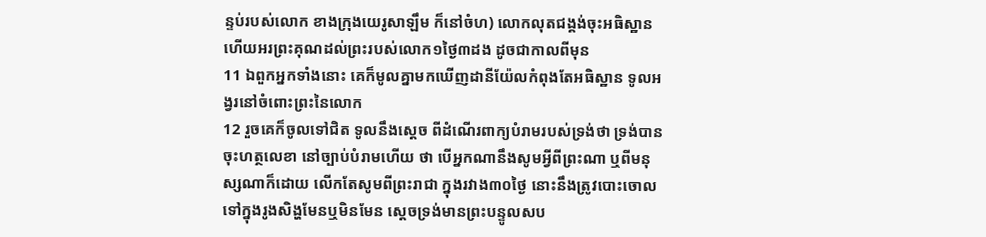ន្ទប់របស់លោក ខាងក្រុងយេរូសាឡឹម ក៏នៅចំហ) លោកលុតជង្គង់ចុះអធិស្ឋាន ហើយអរព្រះគុណដល់ព្រះរបស់លោក១ថ្ងៃ៣ដង ដូចជាកាលពីមុន
11 ឯពួកអ្នកទាំងនោះ គេក៏មូលគ្នាមកឃើញដានីយ៉ែលកំពុងតែអធិស្ឋាន ទូលអង្វរនៅចំពោះព្រះនៃលោក
12 រួចគេក៏ចូលទៅជិត ទូលនឹងស្តេច ពីដំណើរពាក្យបំរាមរបស់ទ្រង់ថា ទ្រង់បានចុះហត្ថលេខា នៅច្បាប់បំរាមហើយ ថា បើអ្នកណានឹងសូមអ្វីពីព្រះណា ឬពីមនុស្សណាក៏ដោយ លើកតែសូមពីព្រះរាជា ក្នុងរវាង៣០ថ្ងៃ នោះនឹងត្រូវបោះចោលទៅក្នុងរូងសិង្ហមែនឬមិនមែន ស្តេចទ្រង់មានព្រះបន្ទូលសប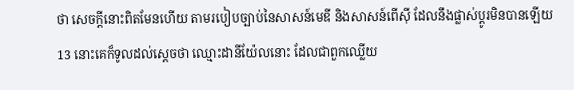ថា សេចក្ដីនោះពិតមែនហើយ តាមរបៀបច្បាប់នៃសាសន៍មេឌី និងសាសន៍ពើស៊ី ដែលនឹងផ្លាស់ប្តូរមិនបានឡើយ
13 នោះគេក៏ទូលដល់ស្តេចថា ឈ្មោះដានីយ៉ែលនោះ ដែលជាពួកឈ្លើយ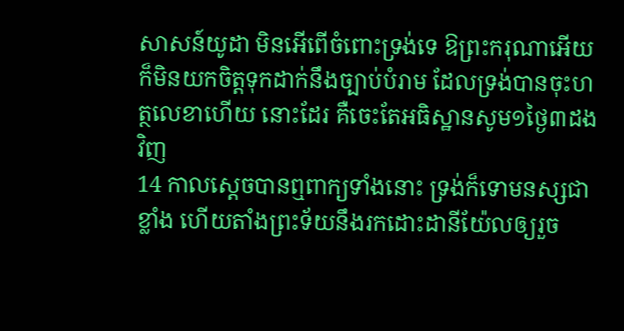សាសន៍យូដា មិនអើពើចំពោះទ្រង់ទេ ឱព្រះករុណាអើយ ក៏មិនយកចិត្តទុកដាក់នឹងច្បាប់បំរាម ដែលទ្រង់បានចុះហត្ថលេខាហើយ នោះដែរ គឺចេះតែអធិស្ឋានសូម១ថ្ងៃ៣ដងវិញ
14 កាលស្តេចបានឮពាក្យទាំងនោះ ទ្រង់ក៏ទោមនស្សជាខ្លាំង ហើយតាំងព្រះទ័យនឹងរកដោះដានីយ៉ែលឲ្យរួច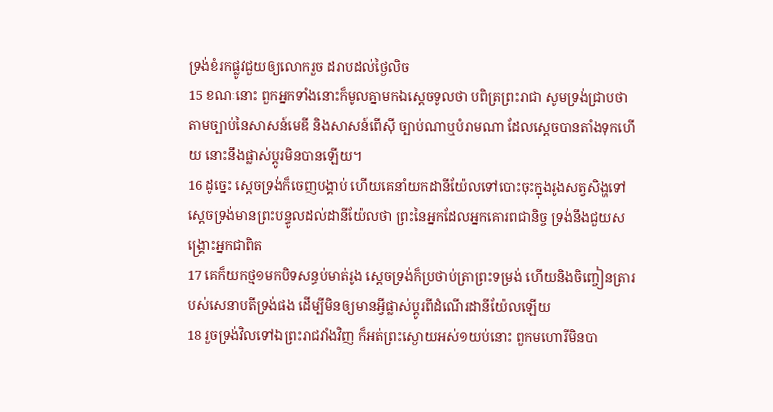ទ្រង់ខំរកផ្លូវជួយឲ្យលោករួច ដរាបដល់ថ្ងៃលិច
15 ខណៈនោះ ពួកអ្នកទាំងនោះក៏មូលគ្នាមកឯស្តេចទូលថា បពិត្រព្រះរាជា សូមទ្រង់ជ្រាបថា តាមច្បាប់នៃសាសន៍មេឌី និងសាសន៍ពើស៊ី ច្បាប់ណាឬបំរាមណា ដែលស្តេចបានតាំងទុកហើយ នោះនឹងផ្លាស់ប្តូរមិនបានឡើយ។
16 ដូច្នេះ ស្តេចទ្រង់ក៏ចេញបង្គាប់ ហើយគេនាំយកដានីយ៉ែលទៅបោះចុះក្នុងរូងសត្វសិង្ហទៅ ស្តេចទ្រង់មានព្រះបន្ទូលដល់ដានីយ៉ែលថា ព្រះនៃអ្នកដែលអ្នកគោរពជានិច្ច ទ្រង់នឹងជួយសង្គ្រោះអ្នកជាពិត
17 គេក៏យកថ្ម១មកបិទសន្ធប់មាត់រូង ស្តេចទ្រង់ក៏ប្រថាប់ត្រាព្រះទម្រង់ ហើយនិងចិញ្ចៀនត្រារបស់សេនាបតីទ្រង់ផង ដើម្បីមិនឲ្យមានអ្វីផ្លាស់ប្តូរពីដំណើរដានីយ៉ែលឡើយ
18 រួចទ្រង់វិលទៅឯព្រះរាជវាំងវិញ ក៏អត់ព្រះស្ងោយអស់១យប់នោះ ពួកមហោរីមិនបា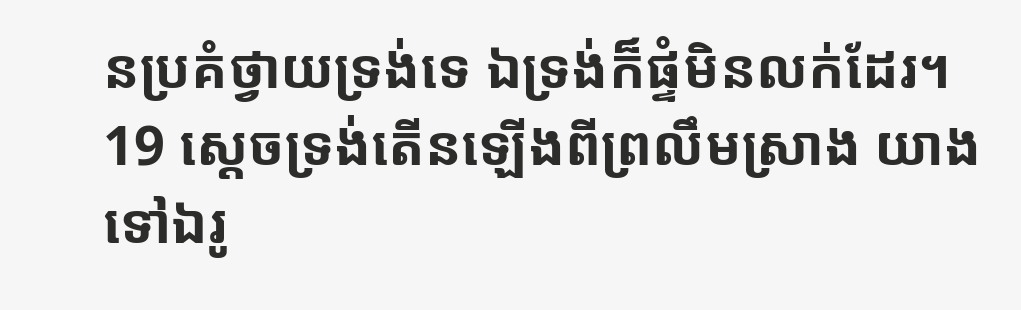នប្រគំថ្វាយទ្រង់ទេ ឯទ្រង់ក៏ផ្ទំមិនលក់ដែរ។
19 ស្តេចទ្រង់តើនឡើងពីព្រលឹមស្រាង យាងទៅឯរូ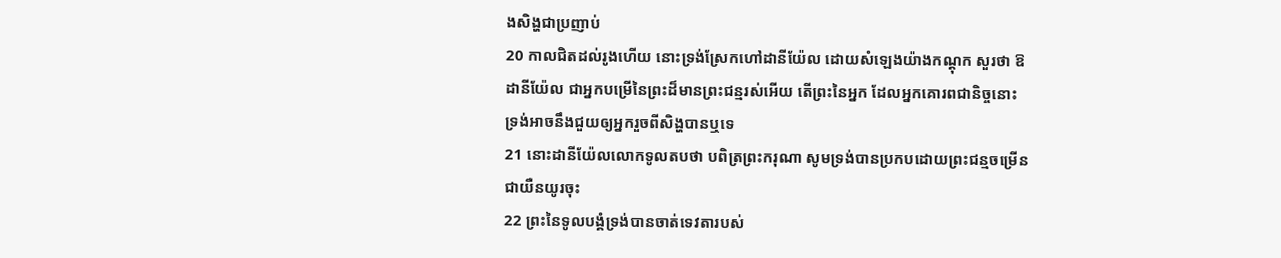ងសិង្ហជាប្រញាប់
20 កាលជិតដល់រូងហើយ នោះទ្រង់ស្រែកហៅដានីយ៉ែល ដោយសំឡេងយ៉ាងកណ្តុក សួរថា ឱដានីយ៉ែល ជាអ្នកបម្រើនៃព្រះដ៏មានព្រះជន្មរស់អើយ តើព្រះនៃអ្នក ដែលអ្នកគោរពជានិច្ចនោះ ទ្រង់អាចនឹងជួយឲ្យអ្នករួចពីសិង្ហបានឬទេ
21 នោះដានីយ៉ែលលោកទូលតបថា បពិត្រព្រះករុណា សូមទ្រង់បានប្រកបដោយព្រះជន្មចម្រើនជាយឺនយូរចុះ
22 ព្រះនៃទូលបង្គំទ្រង់បានចាត់ទេវតារបស់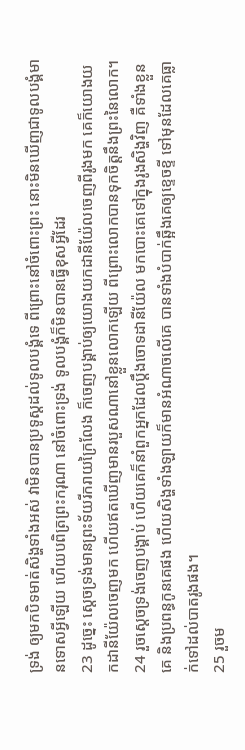ទ្រង់ ឲ្យមកបិទមាត់សិង្ហទាំងអស់ វាមិនបានប្រទូស្តដល់ទូលបង្គំទេ ពីព្រោះនៅចំពោះព្រះ នោះមិនឃើញជាទូលបង្គំមានទោសអ្វីឡើយ ហើយបពិត្រព្រះករុណា នៅចំពោះទ្រង់ ទូលបង្គំក៏មិនបានធ្វើខុសអ្វីដែរ
23 ដូច្នេះ ស្តេចទ្រង់មានព្រះទ័យរីករាយក្រៃលែង ក៏ចេញបង្គាប់ឲ្យយោងយកដានីយ៉ែលចេញពីរូងមក គេក៏យោងយកដានីយ៉ែលចេញមក ហើយឥតឃើញមានរបួសណានៅខ្លួនលោកឡើយ ពីព្រោះលោកបានទុកចិត្តនឹងព្រះនៃលោក។
24 រួចស្តេចទ្រង់ចេញបង្គាប់ ហើយគេក៏នាំពួកអ្នកដែលប្តឹងចោទដានីយ៉ែល មកបោះគេទៅក្នុងរូងសិង្ហវិញ គឺទាំងខ្លួនគេ និងប្រពន្ធកូនគេផង ហើយសិង្ហទាំងឡាយក៏មានអំណាចលើគេ បានទាំងបំបាក់ឆ្អឹងគេឲ្យខ្ទេចខ្ទី ទៅមុនដែលគេធ្លាក់ទៅដល់បាតរូងផង។
25 រួចម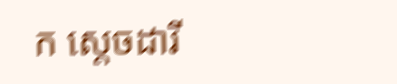ក ស្តេចដារី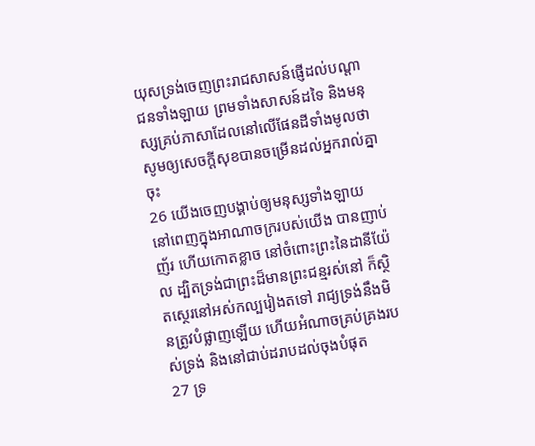យុសទ្រង់ចេញព្រះរាជសាសន៍ផ្ញើដល់បណ្តាជនទាំងឡាយ ព្រមទាំងសាសន៍ដទៃ និងមនុស្សគ្រប់ភាសាដែលនៅលើផែនដីទាំងមូលថា សូមឲ្យសេចក្ដីសុខបានចម្រើនដល់អ្នករាល់គ្នាចុះ
26 យើងចេញបង្គាប់ឲ្យមនុស្សទាំងឡាយ នៅពេញក្នុងអាណាចក្ររបស់យើង បានញាប់ញ័រ ហើយកោតខ្លាច នៅចំពោះព្រះនៃដានីយ៉ែល ដ្បិតទ្រង់ជាព្រះដ៏មានព្រះជន្មរស់នៅ ក៏ស្ថិតស្ថេរនៅអស់កល្បរៀងតទៅ រាជ្យទ្រង់នឹងមិនត្រូវបំផ្លាញឡើយ ហើយអំណាចគ្រប់គ្រងរបស់ទ្រង់ និងនៅជាប់ដរាបដល់ចុងបំផុត
27 ទ្រ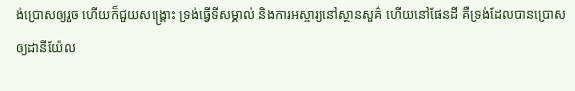ង់ប្រោសឲ្យរួច ហើយក៏ជួយសង្គ្រោះ ទ្រង់ធ្វើទីសម្គាល់ និងការអស្ចារ្យនៅស្ថានសួគ៌ ហើយនៅផែនដី គឺទ្រង់ដែលបានប្រោសឲ្យដានីយ៉ែល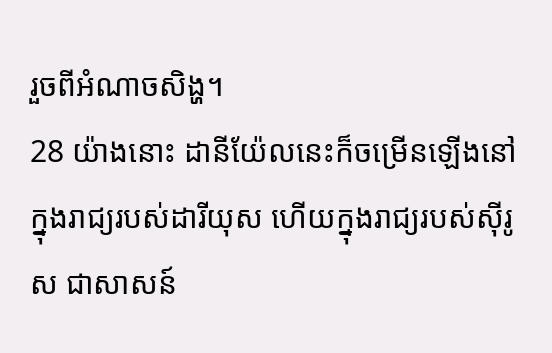រួចពីអំណាចសិង្ហ។
28 យ៉ាងនោះ ដានីយ៉ែលនេះក៏ចម្រើនឡើងនៅក្នុងរាជ្យរបស់ដារីយុស ហើយក្នុងរាជ្យរបស់ស៊ីរូស ជាសាសន៍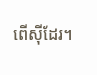ពើស៊ីដែរ។